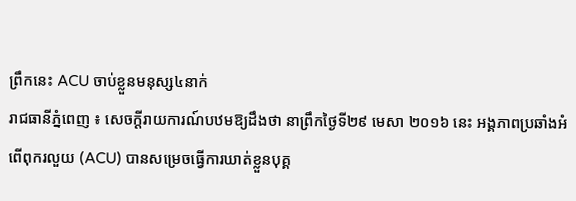ព្រឹកនេះ ACU ចាប់ខ្លួនមនុស្ស៤នាក់
រាជធានីភ្នំពេញ ៖ សេចក្តីរាយការណ៍បឋមឱ្យដឹងថា នាព្រឹកថ្ងៃទី២៩ មេសា ២០១៦ នេះ អង្គភាពប្រឆាំងអំពើពុករលួយ (ACU) បានសម្រេចធ្វើការឃាត់ខ្លួនបុគ្គ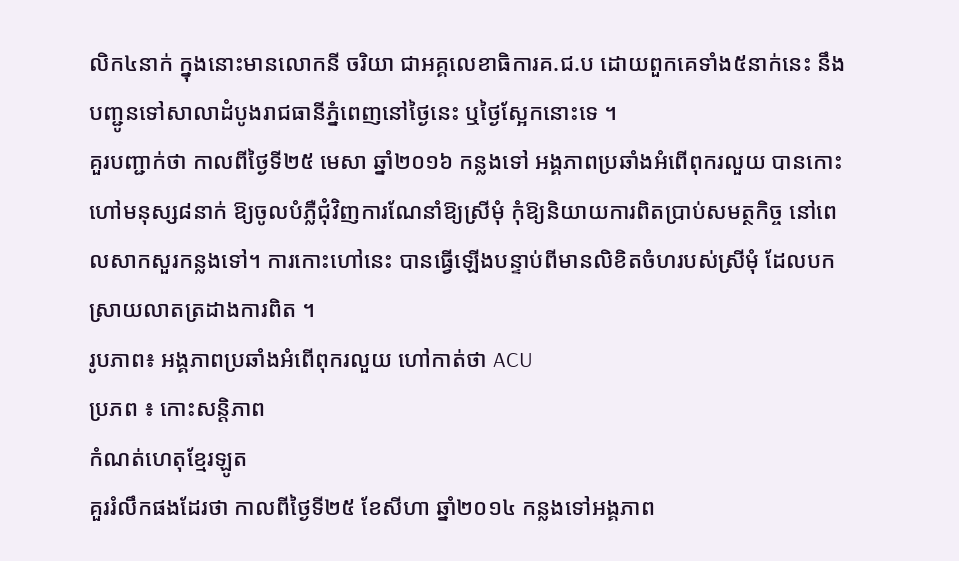លិក៤នាក់ ក្នុងនោះមានលោកនី ចរិយា ជាអគ្គលេខាធិការគ.ជ.ប ដោយពួកគេទាំង៥នាក់នេះ នឹងបញ្ជូនទៅសាលាដំបូងរាជធានីភ្នំពេញនៅថ្ងៃនេះ ឬថ្ងៃស្អែកនោះទេ ។
គួរបញ្ជាក់ថា កាលពីថ្ងៃទី២៥ មេសា ឆ្នាំ២០១៦ កន្លងទៅ អង្គភាពប្រឆាំងអំពើពុករលួយ បានកោះហៅមនុស្ស៨នាក់ ឱ្យចូលបំភ្លឺជុំវិញការណែនាំឱ្យស្រីមុំ កុំឱ្យនិយាយការពិតប្រាប់សមត្ថកិច្ច នៅពេលសាកសួរកន្លងទៅ។ ការកោះហៅនេះ បានធ្វើឡើងបន្ទាប់ពីមានលិខិតចំហរបស់ស្រីមុំ ដែលបកស្រាយលាតត្រដាងការពិត ។
រូបភាព៖ អង្គភាពប្រឆាំងអំពើពុករលួយ ហៅកាត់ថា ACU
ប្រភព ៖ កោះសន្តិភាព
កំណត់ហេតុខ្មែរឡូត
គួររំលឹកផងដែរថា កាលពីថ្ងៃទី២៥ ខែសីហា ឆ្នាំ២០១៤ កន្លងទៅអង្គភាព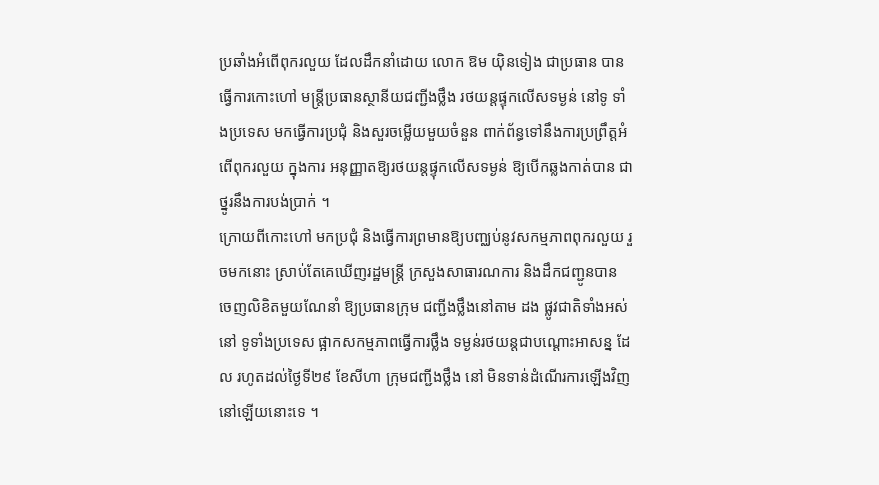ប្រឆាំងអំពើពុករលួយ ដែលដឹកនាំដោយ លោក ឱម យ៉ិនទៀង ជាប្រធាន បានធ្វើការកោះហៅ មន្ដ្រីប្រធានស្ថានីយជញ្ជីងថ្លឹង រថយន្ដផ្ទុកលើសទម្ងន់ នៅទូ ទាំងប្រទេស មកធ្វើការប្រជុំ និងសួរចម្លើយមួយចំនួន ពាក់ព័ន្ធទៅនឹងការប្រព្រឹត្ដអំពើពុករលួយ ក្នុងការ អនុញ្ញាតឱ្យរថយន្ដផ្ទុកលើសទម្ងន់ ឱ្យបើកឆ្លងកាត់បាន ជាថ្នូរនឹងការបង់ប្រាក់ ។
ក្រោយពីកោះហៅ មកប្រជុំ និងធ្វើការព្រមានឱ្យបញ្ឈប់នូវសកម្មភាពពុករលួយ រួចមកនោះ ស្រាប់តែគេឃើញរដ្ឋមន្ដ្រី ក្រសួងសាធារណការ និងដឹកជញ្ជូនបាន ចេញលិខិតមួយណែនាំ ឱ្យប្រធានក្រុម ជញ្ជីងថ្លឹងនៅតាម ដង ផ្លូវជាតិទាំងអស់នៅ ទូទាំងប្រទេស ផ្អាកសកម្មភាពធ្វើការថ្លឹង ទម្ងន់រថយន្ដជាបណ្ដោះអាសន្ន ដែល រហូតដល់ថ្ងៃទី២៩ ខែសីហា ក្រុមជញ្ជីងថ្លឹង នៅ មិនទាន់ដំណើរការឡើងវិញនៅឡើយនោះទេ ។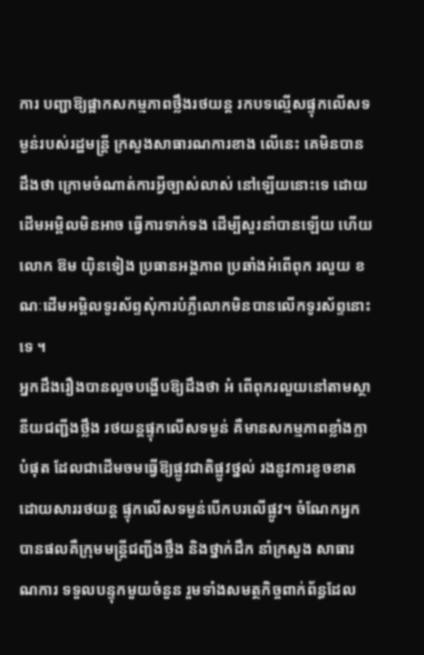ការ បញ្ជាឱ្យផ្អាកសកម្មភាពថ្លឹងរថយន្ដ រកបទល្មើសផ្ទុកលើសទម្ងន់របស់រដ្ឋមន្ដ្រី ក្រសួងសាធារណការខាង លើនេះ គេមិនបានដឹងថា ក្រោមចំណាត់ការអ្វីច្បាស់លាស់ នៅឡើយនោះទេ ដោយដើមអម្ពិលមិនអាច ធ្វើការទាក់ទង ដើម្បីសួរនាំបានឡើយ ហើយលោក ឱម យ៉ិនទៀង ប្រធានអង្គភាព ប្រឆាំងអំពើពុក រលួយ ខណៈដើមអម្ពិលទូរស័ព្ទសុំការបំភ្លឺលោកមិនបានលើកទូរស័ព្ទនោះទេ ។
អ្នកដឹងរឿងបានលួចបង្ហើបឱ្យដឹងថា អំ ពើពុករលួយនៅតាមស្ថានីយជញ្ជីងថ្លឹង រថយន្ដផ្ទុកលើសទម្ងន់ គឺមានសកម្មភាពខ្លាំងក្លាបំផុត ដែលជាដើមចមធ្វើឱ្យផ្លូវជាតិផ្លូវថ្នល់ រងនូវការខូចខាតដោយសាររថយន្ដ ផ្ទុកលើសទម្ងន់បើកបរលើផ្លូវ។ ចំណែកអ្នកបានផលគឺក្រុមមន្ដ្រីជញ្ជីងថ្លឹង និងថ្នាក់ដឹក នាំក្រសួង សាធារណការ ទទួលបន្ទុកមួយចំនួន រួមទាំងសមត្ថកិច្ចពាក់ព័ន្ធដែល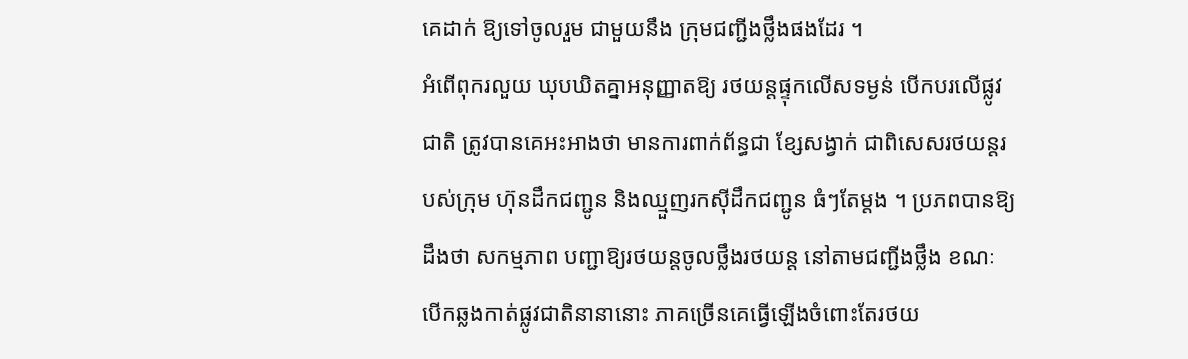គេដាក់ ឱ្យទៅចូលរួម ជាមួយនឹង ក្រុមជញ្ជីងថ្លឹងផងដែរ ។
អំពើពុករលួយ ឃុបឃិតគ្នាអនុញ្ញាតឱ្យ រថយន្ដផ្ទុកលើសទម្ងន់ បើកបរលើផ្លូវជាតិ ត្រូវបានគេអះអាងថា មានការពាក់ព័ន្ធជា ខ្សែសង្វាក់ ជាពិសេសរថយន្ដរបស់ក្រុម ហ៊ុនដឹកជញ្ជូន និងឈ្មួញរកស៊ីដឹកជញ្ជូន ធំៗតែម្ដង ។ ប្រភពបានឱ្យដឹងថា សកម្មភាព បញ្ជាឱ្យរថយន្ដចូលថ្លឹងរថយន្ដ នៅតាមជញ្ជីងថ្លឹង ខណៈ បើកឆ្លងកាត់ផ្លូវជាតិនានានោះ ភាគច្រើនគេធ្វើឡើងចំពោះតែរថយ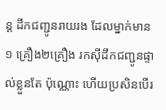ន្ដ ដឹកជញ្ជូនរាយរង ដែលម្នាក់មាន ១ គ្រឿង២គ្រឿង រកស៊ីដឹកជញ្ជូនផ្ទាល់ខ្លួនតែ ប៉ុណ្ណោះ ហើយប្រសិនបើរ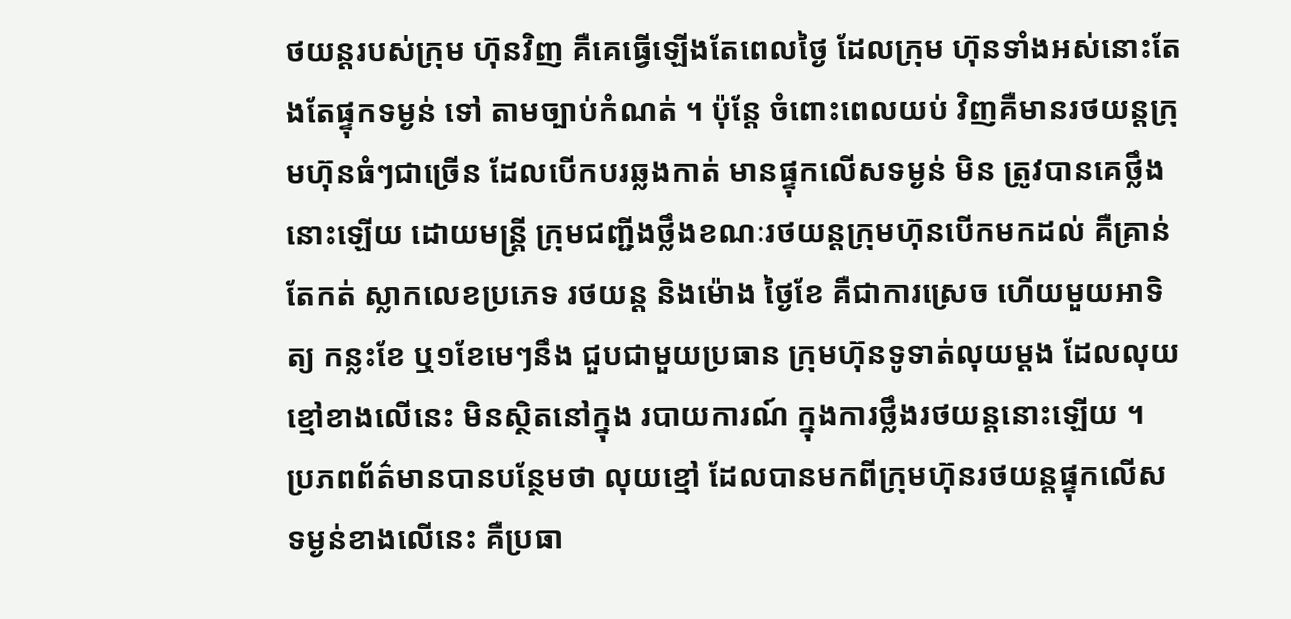ថយន្ដរបស់ក្រុម ហ៊ុនវិញ គឺគេធ្វើឡើងតែពេលថ្ងៃ ដែលក្រុម ហ៊ុនទាំងអស់នោះតែងតែផ្ទុកទម្ងន់ ទៅ តាមច្បាប់កំណត់ ។ ប៉ុន្ដែ ចំពោះពេលយប់ វិញគឺមានរថយន្ដក្រុមហ៊ុនធំៗជាច្រើន ដែលបើកបរឆ្លងកាត់ មានផ្ទុកលើសទម្ងន់ មិន ត្រូវបានគេថ្លឹងនោះឡើយ ដោយមន្ដ្រី ក្រុមជញ្ជីងថ្លឹងខណៈរថយន្ដក្រុមហ៊ុនបើកមកដល់ គឺគ្រាន់តែកត់ ស្លាកលេខប្រភេទ រថយន្ដ និងម៉ោង ថ្ងៃខែ គឺជាការស្រេច ហើយមួយអាទិត្យ កន្លះខែ ឬ១ខែមេៗនឹង ជួបជាមួយប្រធាន ក្រុមហ៊ុនទូទាត់លុយម្ដង ដែលលុយខ្មៅខាងលើនេះ មិនស្ថិតនៅក្នុង របាយការណ៍ ក្នុងការថ្លឹងរថយន្ដនោះឡើយ ។
ប្រភពព័ត៌មានបានបន្ថែមថា លុយខ្មៅ ដែលបានមកពីក្រុមហ៊ុនរថយន្ដផ្ទុកលើស ទម្ងន់ខាងលើនេះ គឺប្រធា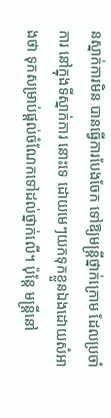នស្នាក់ការមិន បានធ្វើការបែងចែក ទៅឱ្យមន្ដ្រីថ្នាក់ក្រោម ដែលប្រចាំការ នៅក្នុងទីស្នាក់ការ នោះទេ ដោយមេៗយកទុកខ្លួនឯងដោយសំអាងថា ទុកសម្រាប់ផ្ដល់ចំណែកទៅដល់ថ្នាក់លើ។ ប៉ុន្ដែ មន្ដ្រីនៅ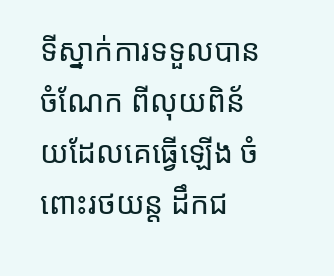ទីស្នាក់ការទទួលបានចំណែក ពីលុយពិន័យដែលគេធ្វើឡើង ចំពោះរថយន្ដ ដឹកជ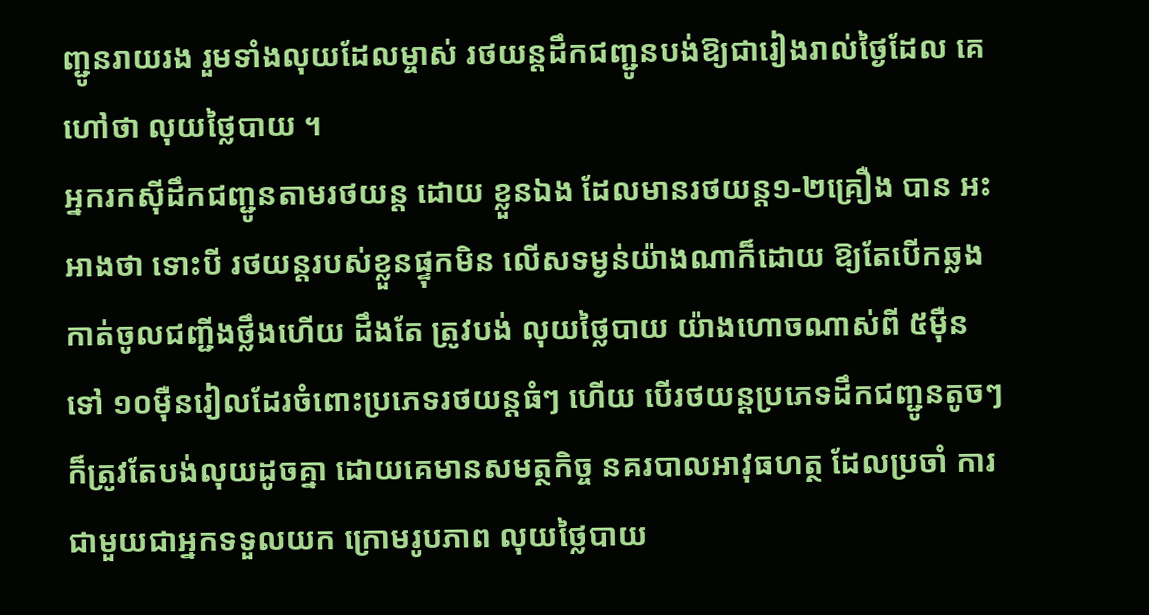ញ្ជូនរាយរង រួមទាំងលុយដែលម្ចាស់ រថយន្ដដឹកជញ្ជូនបង់ឱ្យជារៀងរាល់ថ្ងៃដែល គេហៅថា លុយថ្លៃបាយ ។
អ្នករកស៊ីដឹកជញ្ជូនតាមរថយន្ដ ដោយ ខ្លួនឯង ដែលមានរថយន្ដ១-២គ្រឿង បាន អះអាងថា ទោះបី រថយន្ដរបស់ខ្លួនផ្ទុកមិន លើសទម្ងន់យ៉ាងណាក៏ដោយ ឱ្យតែបើកឆ្លង កាត់ចូលជញ្ជីងថ្លឹងហើយ ដឹងតែ ត្រូវបង់ លុយថ្លៃបាយ យ៉ាងហោចណាស់ពី ៥ម៉ឺន ទៅ ១០ម៉ឺនរៀលដែរចំពោះប្រភេទរថយន្ដធំៗ ហើយ បើរថយន្ដប្រភេទដឹកជញ្ជូនតូចៗ ក៏ត្រូវតែបង់លុយដូចគ្នា ដោយគេមានសមត្ថកិច្ច នគរបាលអាវុធហត្ថ ដែលប្រចាំ ការជាមួយជាអ្នកទទួលយក ក្រោមរូបភាព លុយថ្លៃបាយ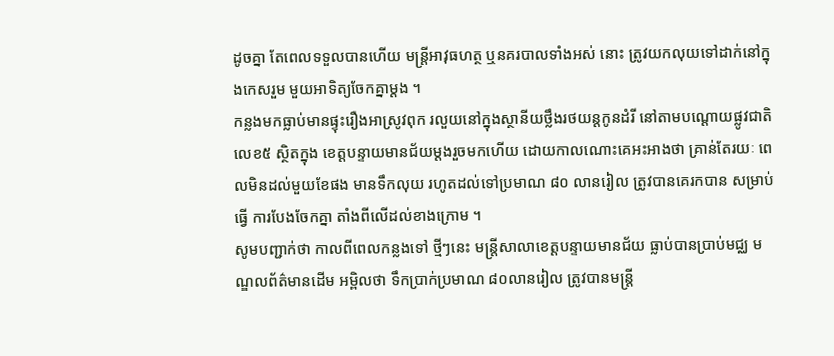ដូចគ្នា តែពេលទទួលបានហើយ មន្ដ្រីអាវុធហត្ថ ឬនគរបាលទាំងអស់ នោះ ត្រូវយកលុយទៅដាក់នៅក្នុងកេសរួម មួយអាទិត្យចែកគ្នាម្ដង ។
កន្លងមកធ្លាប់មានផ្ទុះរឿងអាស្រូវពុក រលួយនៅក្នុងស្ថានីយថ្លឹងរថយន្ដកូនដំរី នៅតាមបណ្ដោយផ្លូវជាតិ លេខ៥ ស្ថិតក្នុង ខេត្ដបន្ទាយមានជ័យម្ដងរួចមកហើយ ដោយកាលណោះគេអះអាងថា គ្រាន់តែរយៈ ពេលមិនដល់មួយខែផង មានទឹកលុយ រហូតដល់ទៅប្រមាណ ៨០ លានរៀល ត្រូវបានគេរកបាន សម្រាប់ធ្វើ ការបែងចែកគ្នា តាំងពីលើដល់ខាងក្រោម ។
សូមបញ្ជាក់ថា កាលពីពេលកន្លងទៅ ថ្មីៗនេះ មន្ដ្រីសាលាខេត្ដបន្ទាយមានជ័យ ធ្លាប់បានប្រាប់មជ្ឈ មណ្ឌលព័ត៌មានដើម អម្ពិលថា ទឹកប្រាក់ប្រមាណ ៨០លានរៀល ត្រូវបានមន្ដ្រី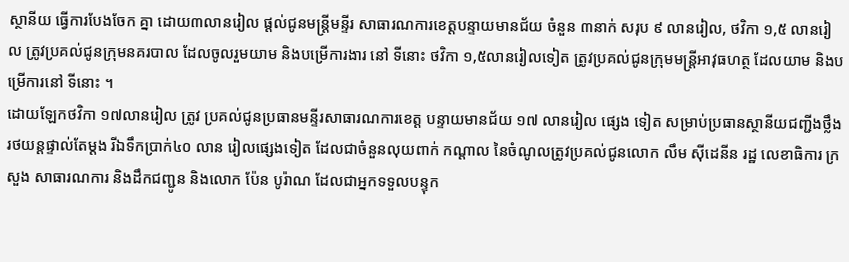ស្ថានីយ ធ្វើការបែងចែក គ្នា ដោយ៣លានរៀល ផ្ដល់ជូនមន្ដ្រីមន្ទីរ សាធារណការខេត្ដបន្ទាយមានជ័យ ចំនួន ៣នាក់ សរុប ៩ លានរៀល, ថវិកា ១,៥ លានរៀល ត្រូវប្រគល់ជូនក្រុមនគរបាល ដែលចូលរួមយាម និងបម្រើការងារ នៅ ទីនោះ ថវិកា ១,៥លានរៀលទៀត ត្រូវប្រគល់ជូនក្រុមមន្ដ្រីអាវុធហត្ថ ដែលយាម និងបម្រើការនៅ ទីនោះ ។
ដោយឡែកថវិកា ១៧លានរៀល ត្រូវ ប្រគល់ជូនប្រធានមន្ទីរសាធារណការខេត្ដ បន្ទាយមានជ័យ ១៧ លានរៀល ផ្សេង ទៀត សម្រាប់ប្រធានស្ថានីយជញ្ជីងថ្លឹង រថយន្ដផ្ទាល់តែម្ដង រីឯទឹកប្រាក់៤០ លាន រៀលផ្សេងទៀត ដែលជាចំនួនលុយពាក់ កណ្ដាល នៃចំណូលត្រូវប្រគល់ជូនលោក លឹម ស៊ីដេនីន រដ្ឋ លេខាធិការ ក្រសួង សាធារណការ និងដឹកជញ្ជូន និងលោក ប៉ែន បូរ៉ាណ ដែលជាអ្នកទទួលបន្ទុក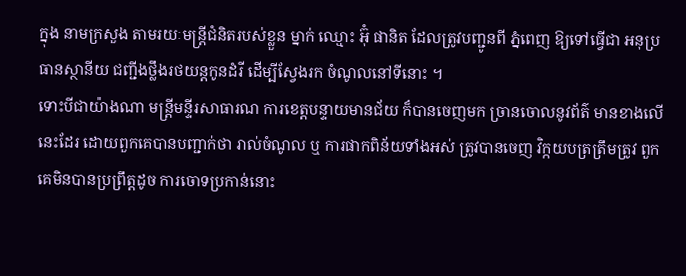ក្នុង នាមក្រសួង តាមរយៈមន្ដ្រីជំនិតរបស់ខ្លួន ម្នាក់ ឈ្មោះ អ៊ុំ ផានិត ដែលត្រូវបញ្ជូនពី ភ្នំពេញ ឱ្យទៅធ្វើជា អនុប្រធានស្ថានីយ ជញ្ជីងថ្លឹងរថយន្ដកូនដំរី ដើម្បីស្វែងរក ចំណូលនៅទីនោះ ។
ទោះបីជាយ៉ាងណា មន្ដ្រីមន្ទីរសាធារណ ការខេត្ដបន្ទាយមានជ័យ ក៏បានចេញមក ច្រានចោលនូវព័ត៌ មានខាងលើនេះដែរ ដោយពួកគេបានបញ្ជាក់ថា រាល់ចំណូល ឬ ការផាកពិន័យទាំងអស់ ត្រូវបានចេញ វិក្កយបត្រត្រឹមត្រូវ ពួកគេមិនបានប្រព្រឹត្ដដូច ការចោទប្រកាន់នោះ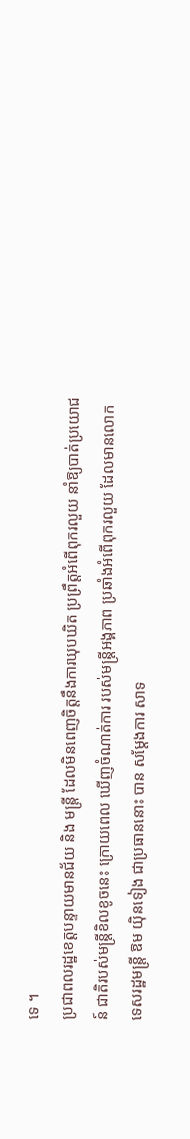ទេ ។
ប្រជាពលរដ្ឋខេត្ដបន្ទាយមានជ័យ និង មន្ដ្រី ដែលមិនពេញចិត្ដនឹងការឃុបឃិត ប្រព្រឹត្ដអំពើពុករលួយ នាំឱ្យបាត់ប្រយោជន៍ ជាតិរបស់មន្ដ្រីខិលខូចនេះ ក្រោយពេល ឃើញចំណាត់ការ របស់មន្ដ្រីអង្គភាព ប្រឆាំងអំពើពុករលួយ ដែលមានលោកទេសរដ្ឋមន្ដ្រី ឱម យ៉ិនទៀង ជាប្រធាននោះ បាន សម្ដែងការ សាទ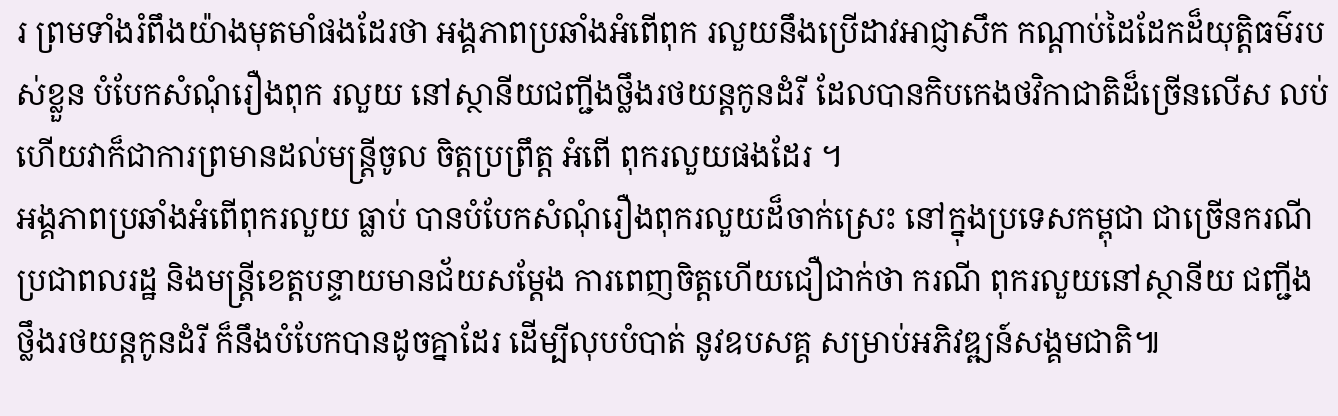រ ព្រមទាំងរំពឹងយ៉ាងមុតមាំផងដែរថា អង្គភាពប្រឆាំងអំពើពុក រលួយនឹងប្រើដាវអាជ្ញាសឹក កណ្ដាប់ដៃដែកដ៏យុត្ដិធម៌របស់ខ្លួន បំបែកសំណុំរឿងពុក រលួយ នៅស្ថានីយជញ្ជីងថ្លឹងរថយន្ដកូនដំរី ដែលបានកិបកេងថវិកាជាតិដ៏ច្រើនលើស លប់ ហើយវាក៏ជាការព្រមានដល់មន្ដ្រីចូល ចិត្ដប្រព្រឹត្ដ អំពើ ពុករលួយផងដែរ ។
អង្គភាពប្រឆាំងអំពើពុករលួយ ធ្លាប់ បានបំបែកសំណុំរឿងពុករលួយដ៏ចាក់ស្រេះ នៅក្នុងប្រទេសកម្ពុជា ជាច្រើនករណី ប្រជាពលរដ្ឋ និងមន្ដ្រីខេត្ដបន្ទាយមានជ័យសម្ដែង ការពេញចិត្ដហើយជឿជាក់ថា ករណី ពុករលួយនៅស្ថានីយ ជញ្ជីងថ្លឹងរថយន្ដកូនដំរី ក៏នឹងបំបែកបានដូចគ្នាដែរ ដើម្បីលុបបំបាត់ នូវឧបសគ្គ សម្រាប់អភិវឌ្ឍន៍សង្គមជាតិ៕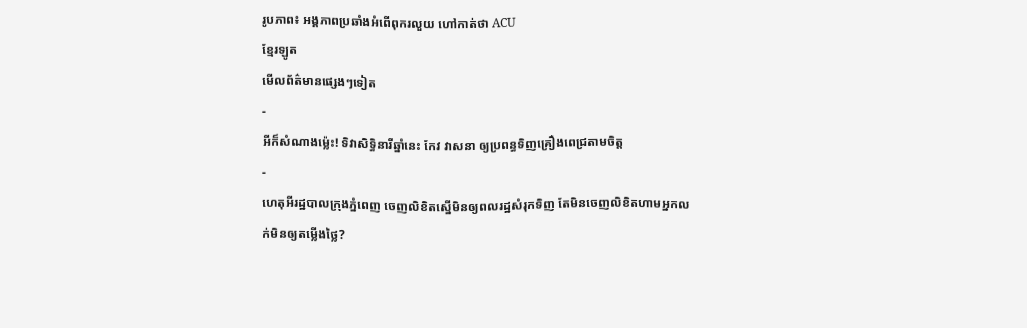រូបភាព៖ អង្គភាពប្រឆាំងអំពើពុករលួយ ហៅកាត់ថា ACU
ខ្មែរឡូត
មើលព័ត៌មានផ្សេងៗទៀត
-
អីក៏សំណាងម្ល៉េះ! ទិវាសិទ្ធិនារីឆ្នាំនេះ កែវ វាសនា ឲ្យប្រពន្ធទិញគ្រឿងពេជ្រតាមចិត្ត
-
ហេតុអីរដ្ឋបាលក្រុងភ្នំពេញ ចេញលិខិតស្នើមិនឲ្យពលរដ្ឋសំរុកទិញ តែមិនចេញលិខិតហាមអ្នកលក់មិនឲ្យតម្លើងថ្លៃ?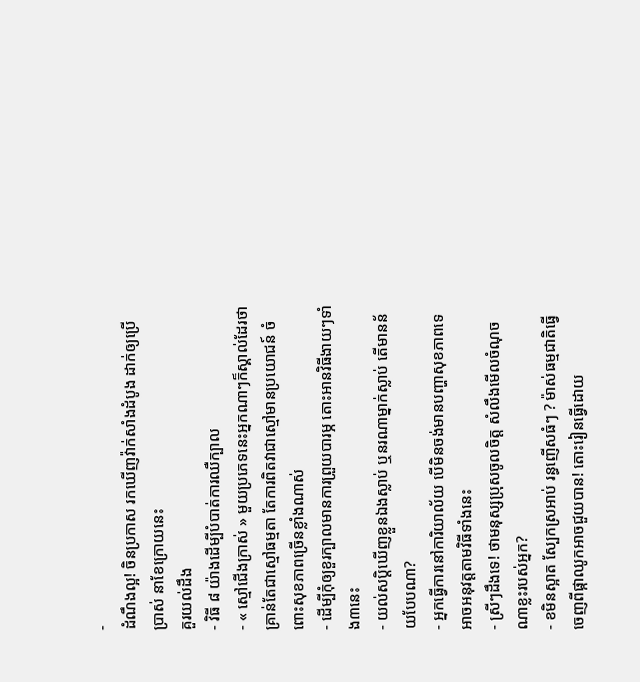-
ដំណឹងល្អ! ចិនប្រកាស រកឃើញវ៉ាក់សាំងដំបូង ដាក់ឲ្យប្រើប្រាស់ នាខែក្រោយនេះ
គួរយល់ដឹង
- វិធី ៨ យ៉ាងដើម្បីបំបាត់ការឈឺក្បាល
- « ស្មៅជើងក្រាស់ » មួយប្រភេទនេះអ្នកណាៗក៏ស្គាល់ដែរថា គ្រាន់តែជាស្មៅធម្មតា តែការពិតវាជាស្មៅមានប្រយោជន៍ ចំពោះសុខភាពច្រើនខ្លាំងណាស់
- ដើម្បីកុំឲ្យខួរក្បាលមានការព្រួយបារម្ភ តោះអានវិធីងាយៗទាំង៣នេះ
- យល់សប្តិឃើញខ្លួនឯងស្លាប់ ឬនរណាម្នាក់ស្លាប់ តើមានន័យបែបណា?
- អ្នកធ្វើការនៅការិយាល័យ បើមិនចង់មានបញ្ហាសុខភាពទេ អាចអនុវត្តតាមវិធីទាំងនេះ
- ស្រីៗដឹងទេ! ថាមនុស្សប្រុសចូលចិត្ត សំលឹងមើលចំណុចណាខ្លះរបស់អ្នក?
- ខមិនស្អាត ស្បែកស្រអាប់ រន្ធញើសធំៗ ? ម៉ាស់ធម្មជាតិធ្វើចេញពីផ្កាឈូកអាចជួយបាន! តោះរៀនធ្វើដោយ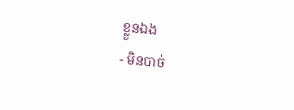ខ្លួនឯង
- មិនបាច់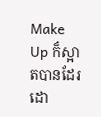Make Up ក៏ស្អាតបានដែរ ដោ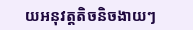យអនុវត្តតិចនិចងាយៗ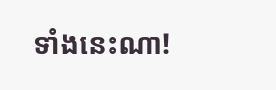ទាំងនេះណា!